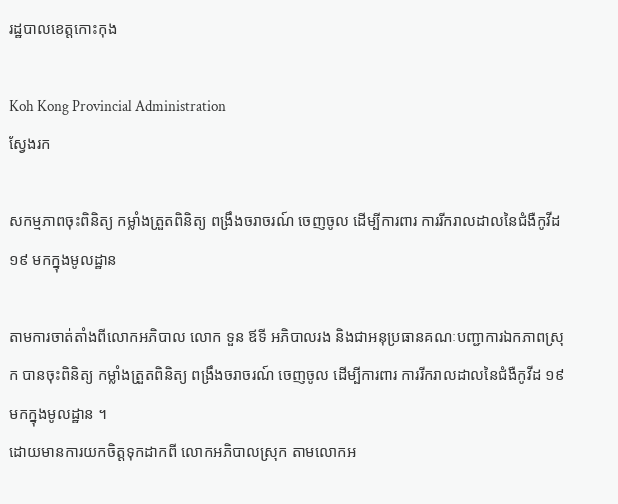រដ្ឋបាលខេត្តកោះកុង

Koh Kong Provincial Administration
ស្វែងរក

សកម្មភាពចុះពិនិត្យ កម្លាំងត្រួតពិនិត្យ ពង្រឹងចរាចរណ៍ ចេញចូល ដើម្បីការពារ ការរីករាលដាលនៃជំងឺកូវីដ ១៩ មកក្នុងមូលដ្ឋាន

តាមការចាត់តាំងពីលោកអភិបាល លោក ទួន ឪទី អភិបាលរង និងជាអនុប្រធានគណៈបញ្ជាការឯកភាពស្រុក បានចុះពិនិត្យ កម្លាំងត្រួតពិនិត្យ ពង្រឹងចរាចរណ៍ ចេញចូល ដើម្បីការពារ ការរីករាលដាលនៃជំងឺកូវីដ ១៩ មកក្នុងមូលដ្ឋាន ។
ដោយមានការយកចិត្តទុកដាកពី លោកអភិបាលស្រុក តាមលោកអ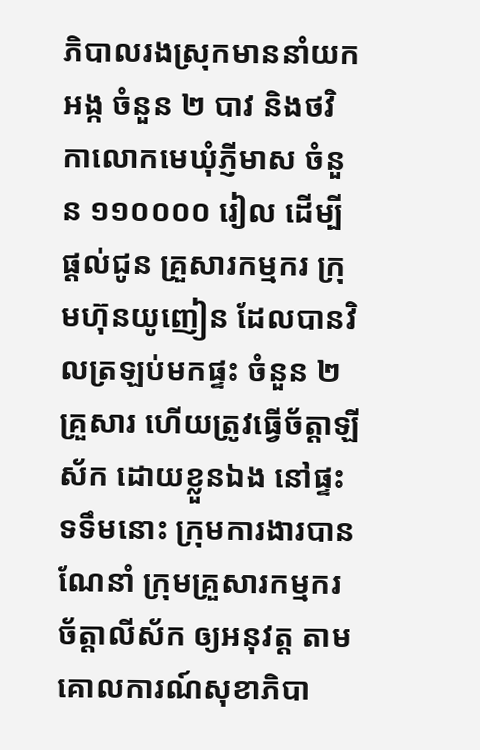ភិបាលរងស្រុកមាននាំយកអង្ក ចំនួន ២ បាវ និងថវិកាលោកមេឃុំភ្ញីមាស ចំនួន ១១០០០០ រៀល ដើម្បីផ្តល់ជូន គ្រួសារកម្មករ ក្រុមហ៊ុនយូញៀន ដែលបានវិលត្រឡប់មកផ្ទះ ចំនួន ២គ្រួសារ ហើយត្រូវធ្វើច័ត្តាឡីស័ក ដោយខ្លួនឯង នៅផ្ទះ ទទឹមនោះ ក្រុមការងារបានណែនាំ ក្រុមគ្រួសារកម្មករច័ត្តាលីស័ក ឲ្យអនុវត្ត តាមគោលការណ៍សុខាភិបា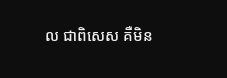ល ជាពិសេស គឺមិន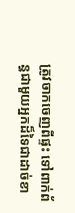ត្រូវចាកចេញពីផ្ទះ ទៅពាក់ព័ន្ធជាមួយអ្នកដ៏ទៃជាដាច់ខា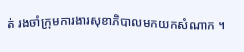ត់ រងចាំក្រុមការងារសុខាភិបាលមកយកសំណាក ។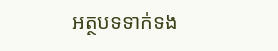អត្ថបទទាក់ទង